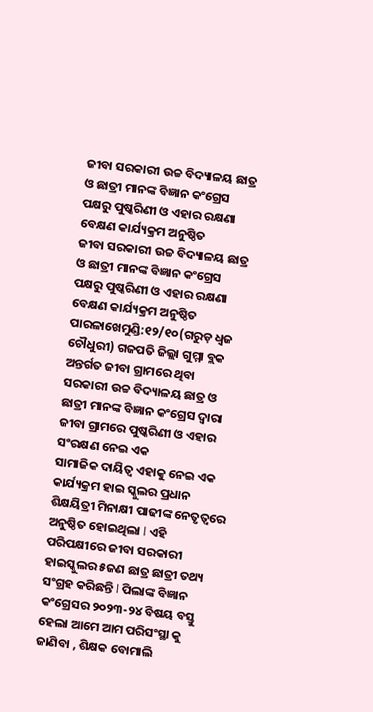ଜୀବା ସରକାରୀ ଉଚ୍ଚ ବିଦ୍ୟାଳୟ ଛାତ୍ର ଓ ଛାତ୍ରୀ ମାନଙ୍କ ବିଜ୍ଞାନ କଂଗ୍ରେସ ପକ୍ଷରୁ ପୁଷ୍କରିଣୀ ଓ ଏହାର ରକ୍ଷଣା ବେକ୍ଷଣ କାର୍ଯ୍ୟକ୍ରମ ଅନୁଷ୍ଠିତ
ଜୀବା ସରକାରୀ ଉଚ୍ଚ ବିଦ୍ୟାଳୟ ଛାତ୍ର ଓ ଛାତ୍ରୀ ମାନଙ୍କ ବିଜ୍ଞାନ କଂଗ୍ରେସ ପକ୍ଷରୁ ପୁଷ୍କରିଣୀ ଓ ଏହାର ରକ୍ଷଣା ବେକ୍ଷଣ କାର୍ଯ୍ୟକ୍ରମ ଅନୁଷ୍ଠିତ
ପାରଳାଖେମୁଣ୍ଡି:୧୨/୧୦(ଗରୁଡ଼ ଧ୍ଵଜ ଚୌଧୁରୀ) ଗଜପତି ଜିଲ୍ଲା ଗୁମ୍ମା ବ୍ଲକ ଅନ୍ତର୍ଗତ ଜୀବା ଗ୍ରାମରେ ଥିବା ସରକାରୀ ଉଚ୍ଚ ବିଦ୍ୟାଳୟ ଛାତ୍ର ଓ ଛାତ୍ରୀ ମାନଙ୍କ ବିଜ୍ଞାନ କଂଗ୍ରେସ ଦ୍ଵାରା ଜୀବା ଗ୍ରାମରେ ପୁଷ୍କରିଣୀ ଓ ଏହାର ସଂରକ୍ଷଣ ନେଇ ଏକ
ସାମାଜିକ ଦାୟିତ୍ଵ ଏହାକୁ ନେଇ ଏକ କାର୍ଯ୍ୟକ୍ରମ ହାଇ ସ୍କୁଲର ପ୍ରଧାନ ଶିକ୍ଷୟିତ୍ରୀ ମିନାକ୍ଷୀ ପାଢୀଙ୍କ ନେତୃତ୍ୱରେ ଅନୁଷ୍ଠିତ ହୋଇଥିଲା l ଏହି ପରିପକ୍ଷୀରେ ଜୀବା ସରକାରୀ ହାଇସ୍କୁଲର ୫ଜଣ ଛାତ୍ର ଛାତ୍ରୀ ତଥ୍ୟ ସଂଗ୍ରହ କରିଛନ୍ତି l ପିଲାଙ୍କ ବିଜ୍ଞାନ କଂଗ୍ରେସର ୨୦୨୩-୨୪ ବିଷୟ ବସ୍ତୁ ହେଲା ଆମେ ଆମ ପରିସଂସ୍ଥା କୁ ଜାଣିବା , ଶିକ୍ଷକ ବୋମାଲି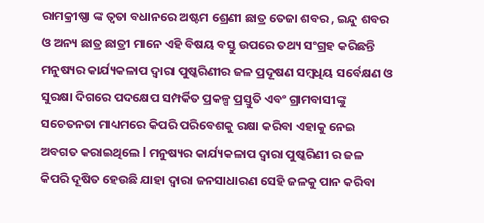ରାମକ୍ରୀଷ୍ଣା ଙ୍କ ତ୍ଵତା ବଧାନରେ ଅଷ୍ଟମ ଶ୍ରେଣୀ ଛାତ୍ର ତେଜା ଶବର , ଇନ୍ଦୁ ଶବର ଓ ଅନ୍ୟ ଛାତ୍ର ଛାତ୍ରୀ ମାନେ ଏହି ବିଷୟ ବସ୍ତୁ ଉପରେ ତଥ୍ୟ ସଂଗ୍ରହ କରିଛନ୍ତି ମନୁଷ୍ୟର କାର୍ଯ୍ୟକଳାପ ଦ୍ଵାରା ପୁଷ୍କରିଣୀର ଜଳ ପ୍ରଦୂଷଣ ସମ୍ବଧିୟ ସର୍ବେକ୍ଷଣ ଓ ସୁରକ୍ଷା ଦିଗରେ ପଦକ୍ଷେପ ସମ୍ପର୍କିତ ପ୍ରକଳ୍ପ ପ୍ରସ୍ତୁତି ଏବଂ ଗ୍ରାମବାସୀଙ୍କୁ ସଚେତନତା ମାଧ୍ୟମରେ କିପରି ପରିବେଶକୁ ରକ୍ଷା କରିବା ଏହାକୁ ନେଇ ଅବଗତ କରାଇଥିଲେ l ମନୁଷ୍ୟର କାର୍ଯ୍ୟକଳାପ ଦ୍ଵାରା ପୁଷ୍କରିଣୀ ର ଜଳ କିପରି ଦୂଷିତ ହେଉଛି ଯାହା ଦ୍ଵାରା ଜନସାଧାରଣ ସେହି ଜଳକୁ ପାନ କରିବା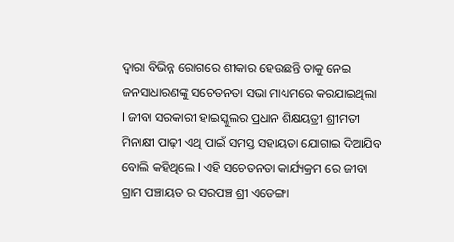ଦ୍ୱାରା ବିଭିନ୍ନ ରୋଗରେ ଶୀକାର ହେଉଛନ୍ତି ତାକୁ ନେଇ ଜନସାଧାରଣଙ୍କୁ ସଚେତନତା ସଭା ମାଧ୍ୟମରେ କରଯାଇଥିଲା l ଜୀବା ସରକାରୀ ହାଇସ୍କୁଲର ପ୍ରଧାନ ଶିକ୍ଷୟତ୍ରୀ ଶ୍ରୀମତୀ ମିନାକ୍ଷୀ ପାଢ଼ୀ ଏଥି ପାଇଁ ସମସ୍ତ ସହାୟତା ଯୋଗାଇ ଦିଆଯିବ ବୋଲି କହିଥିଲେ l ଏହି ସଚେତନତା କାର୍ଯ୍ୟକ୍ରମ ରେ ଜୀବା ଗ୍ରାମ ପଞ୍ଚାୟତ ର ସରପଞ୍ଚ ଶ୍ରୀ ଏଡେଙ୍ଗା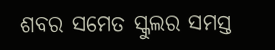ଶବର ସମେତ ସ୍କୁଲର ସମସ୍ତ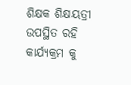ଶିକ୍ଷକ ଶିକ୍ଷୟତ୍ରୀ ଉପସ୍ଥିତ ରହି କାର୍ଯ୍ୟକ୍ରମ କୁ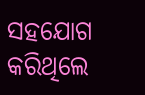ସହଯୋଗ କରିଥିଲେ